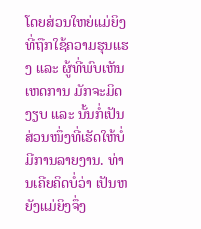ໂດຍສ່ວນໃຫຍ່ແມ່ຍິງທີ່ຖືກໃຊ້ຄວາມຮຸນແຮງ ແລະ ຜູ້ທີ່ພົບເຫັນເຫດການ ມັກຈະມິດງຽບ ແລະ ນັ້ນກໍ່ເປັນສ່ວນໜຶ່ງທີ່ເຮັດໃຫ້ບໍ່ມີການລາຍງານ. ທ່ານເຄີຍຄິດບໍ່ວ່າ ເປັນຫຍັງແມ່ຍິງຈຶ່ງ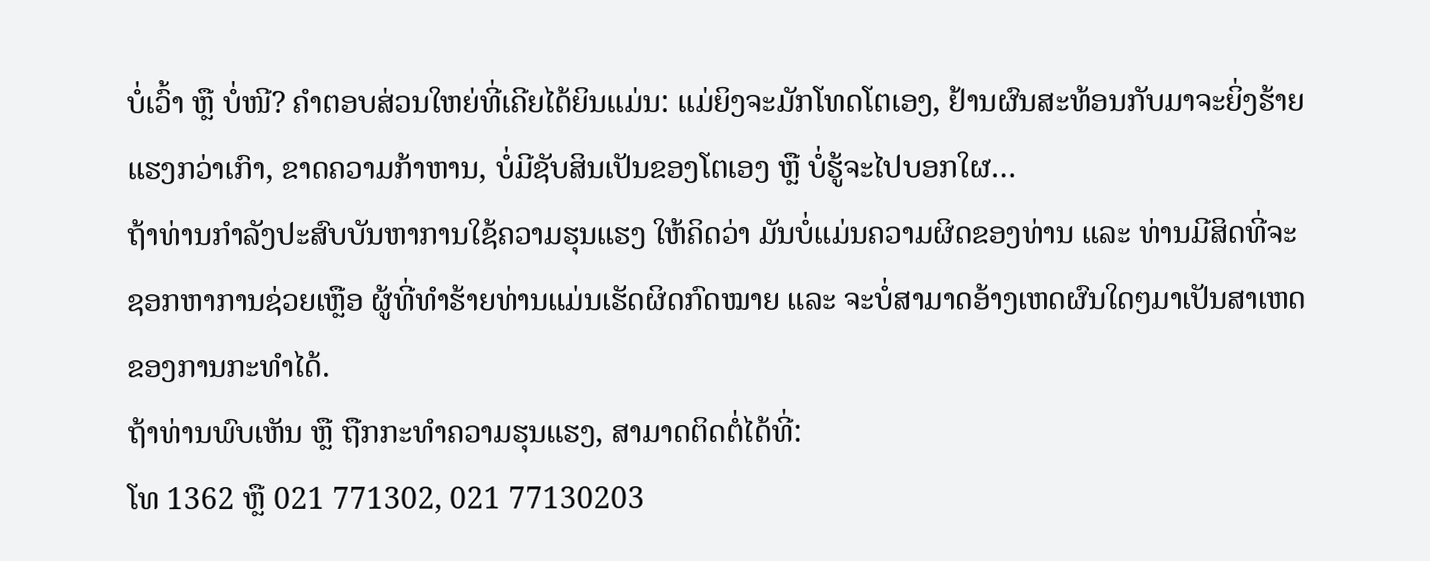ບໍ່ເວົ້າ ຫຼື ບໍ່ໜີ? ຄຳຕອບສ່ວນໃຫຍ່ທີ່ເຄີຍໄດ້ຍິນແມ່ນ: ແມ່ຍິງຈະມັກໂທດໂຕເອງ, ຢ້ານຜົນສະທ້ອນກັບມາຈະຍິ່ງຮ້າຍແຮງກວ່າເກົາ, ຂາດຄວາມກ້າຫານ, ບໍ່ມີຊັບສິນເປັນຂອງໂຕເອງ ຫຼື ບໍ່ຮູ້ຈະໄປບອກໃຜ…
ຖ້າທ່ານກຳລັງປະສົບບັນຫາການໃຊ້ຄວາມຮຸນແຮງ ໃຫ້ຄິດວ່າ ມັນບໍ່ແມ່ນຄວາມຜິດຂອງທ່ານ ແລະ ທ່ານມີສິດທີ່ຈະຊອກຫາການຊ່ວຍເຫຼືອ ຜູ້ທີ່ທຳຮ້າຍທ່ານແມ່ນເຮັດຜິດກົດໝາຍ ແລະ ຈະບໍ່ສາມາດອ້າງເຫດຜົນໃດໆມາເປັນສາເຫດຂອງການກະທຳໄດ້.
ຖ້າທ່ານພົບເຫັນ ຫຼື ຖືກກະທຳຄວາມຮຸນແຮງ, ສາມາດຕິດຕໍ່ໄດ້ທີ່:
ໂທ 1362 ຫຼື 021 771302, 021 77130203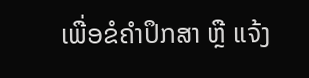ເພື່ອຂໍຄຳປຶກສາ ຫຼື ແຈ້ງ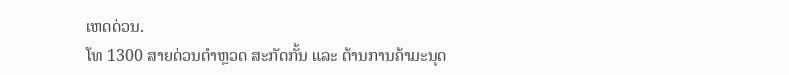ເຫດດ່ວນ.
ໂທ 1300 ສາຍດ່ວນຕຳຫຼວດ ສະກັດກັ້ນ ແລະ ຕ້ານການຄ້າມະນຸດ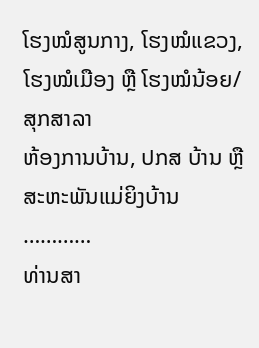ໂຮງໝໍສູນກາງ, ໂຮງໝໍແຂວງ, ໂຮງໝໍເມືອງ ຫຼື ໂຮງໝໍນ້ອຍ/ສຸກສາລາ
ຫ້ອງການບ້ານ, ປກສ ບ້ານ ຫຼື ສະຫະພັນແມ່ຍິງບ້ານ
…………
ທ່ານສາ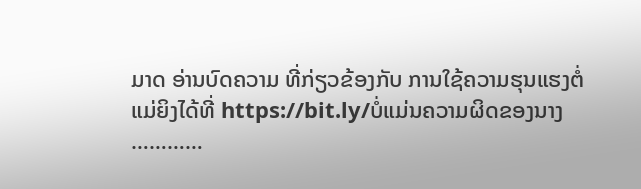ມາດ ອ່ານບົດຄວາມ ທີ່ກ່ຽວຂ້ອງກັບ ການໃຊ້ຄວາມຮຸນແຮງຕໍ່ແມ່ຍິງໄດ້ທີ່ https://bit.ly/ບໍ່ແມ່ນຄວາມຜິດຂອງນາງ
…………